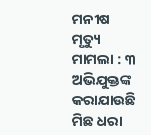ମନୀଷ ମୃତ୍ୟୁ ମାମଲା : ୩ ଅଭିଯୁକ୍ତଙ୍କ କରାଯାଉଛି ମିଛ ଧରା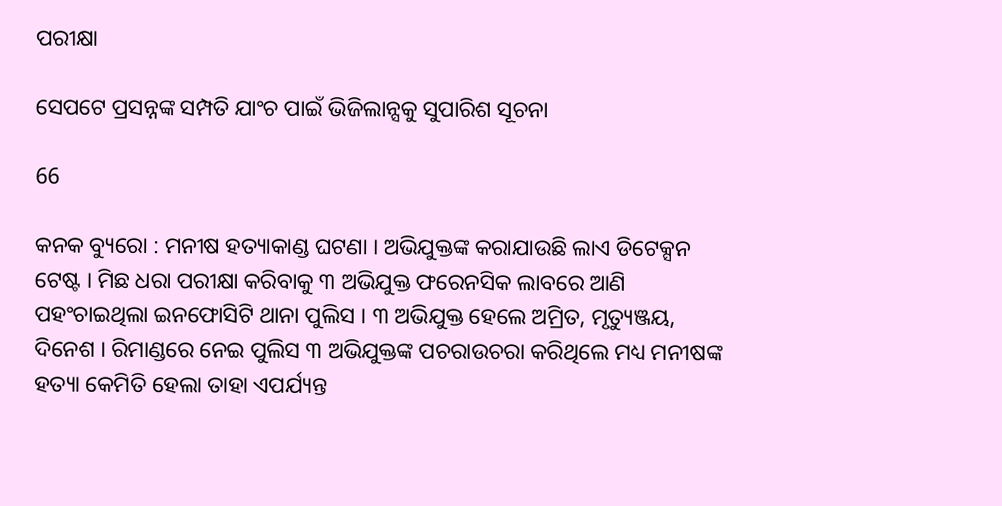ପରୀକ୍ଷା

ସେପଟେ ପ୍ରସନ୍ନଙ୍କ ସମ୍ପତି ଯାଂଚ ପାଇଁ ଭିଜିଲାନ୍ସକୁ ସୁପାରିଶ ସୂଚନା

66

କନକ ବ୍ୟୁରୋ : ମନୀଷ ହତ୍ୟାକାଣ୍ଡ ଘଟଣା । ଅଭିଯୁକ୍ତଙ୍କ କରାଯାଉଛି ଲାଏ ଡିଟେକ୍ସନ ଟେଷ୍ଟ । ମିଛ ଧରା ପରୀକ୍ଷା କରିବାକୁ ୩ ଅଭିଯୁକ୍ତ ଫରେନସିକ ଲାବରେ ଆଣି ପହଂଚାଇଥିଲା ଇନଫୋସିଟି ଥାନା ପୁଲିସ । ୩ ଅଭିଯୁକ୍ତ ହେଲେ ଅମ୍ରିତ, ମୃତ୍ୟୁଞ୍ଜୟ, ଦିନେଶ । ରିମାଣ୍ଡରେ ନେଇ ପୁଲିସ ୩ ଅଭିଯୁକ୍ତଙ୍କ ପଚରାଉଚରା କରିଥିଲେ ମଧ୍ୟ ମନୀଷଙ୍କ ହତ୍ୟା କେମିତି ହେଲା ତାହା ଏପର୍ଯ୍ୟନ୍ତ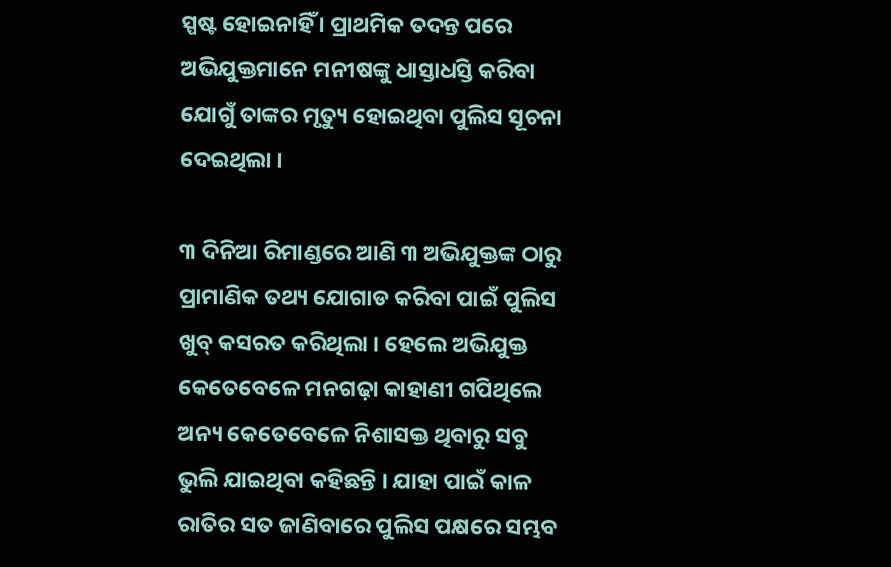ସ୍ପଷ୍ଟ ହୋଇନାହିଁ । ପ୍ରାଥମିକ ତଦନ୍ତ ପରେ ଅଭିଯୁକ୍ତମାନେ ମନୀଷଙ୍କୁ ଧାସ୍ତାଧସ୍ତି କରିବା ଯୋଗୁଁ ତାଙ୍କର ମୃତ୍ୟୁ ହୋଇଥିବା ପୁଲିସ ସୂଚନା ଦେଇଥିଲା ।

୩ ଦିନିଆ ରିମାଣ୍ଡରେ ଆଣି ୩ ଅଭିଯୁକ୍ତଙ୍କ ଠାରୁ ପ୍ରାମାଣିକ ତଥ୍ୟ ଯୋଗାଡ କରିବା ପାଇଁ ପୁଲିସ ଖୁବ୍ କସରତ କରିଥିଲା । ହେଲେ ଅଭିଯୁକ୍ତ କେତେବେଳେ ମନଗଢ଼ା କାହାଣୀ ଗପିଥିଲେ ଅନ୍ୟ କେତେବେଳେ ନିଶାସକ୍ତ ଥିବାରୁ ସବୁ ଭୁଲି ଯାଇଥିବା କହିଛନ୍ତି । ଯାହା ପାଇଁ କାଳ ରାତିର ସତ ଜାଣିବାରେ ପୁଲିସ ପକ୍ଷରେ ସମ୍ଭବ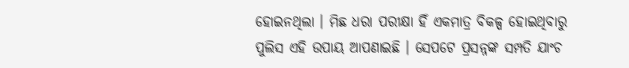ହୋଇନଥିଲା । ମିଛ ଧରା ପରୀକ୍ଷା ହିଁ ଏକମାତ୍ର ବିକଳ୍ପ ହୋଇଥିବାରୁ ପୁଲିସ ଏହି ଉପାୟ ଆପଣାଇଛି । ସେପଟେ ପ୍ରସନ୍ନଙ୍କ ସମ୍ପତି ଯାଂଚ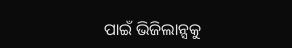ପାଇଁ ଭିଜିଲାନ୍ସକୁ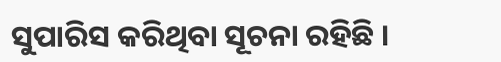ସୁପାରିସ କରିଥିବା ସୂଚନା ରହିଛି ।